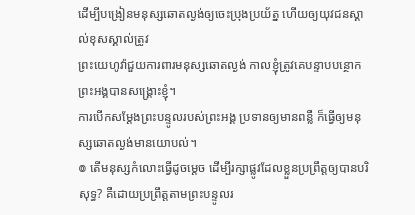ដើម្បីបង្រៀនមនុស្សឆោតល្ងង់ឲ្យចេះប្រុងប្រយ័ត្ន ហើយឲ្យយុវជនស្គាល់ខុសស្គាល់ត្រូវ
ព្រះយេហូវ៉ាជួយការពារមនុស្សឆោតល្ងង់ កាលខ្ញុំត្រូវគេបន្ទាបបន្ថោក ព្រះអង្គបានសង្គ្រោះខ្ញុំ។
ការបើកសម្ដែងព្រះបន្ទូលរបស់ព្រះអង្គ ប្រទានឲ្យមានពន្លឺ ក៏ធ្វើឲ្យមនុស្សឆោតល្ងង់មានយោបល់។
៙ តើមនុស្សកំលោះធ្វើដូចម្ដេច ដើម្បីរក្សាផ្លូវដែលខ្លួនប្រព្រឹត្តឲ្យបានបរិសុទ្ធ? គឺដោយប្រព្រឹត្តតាមព្រះបន្ទូលរ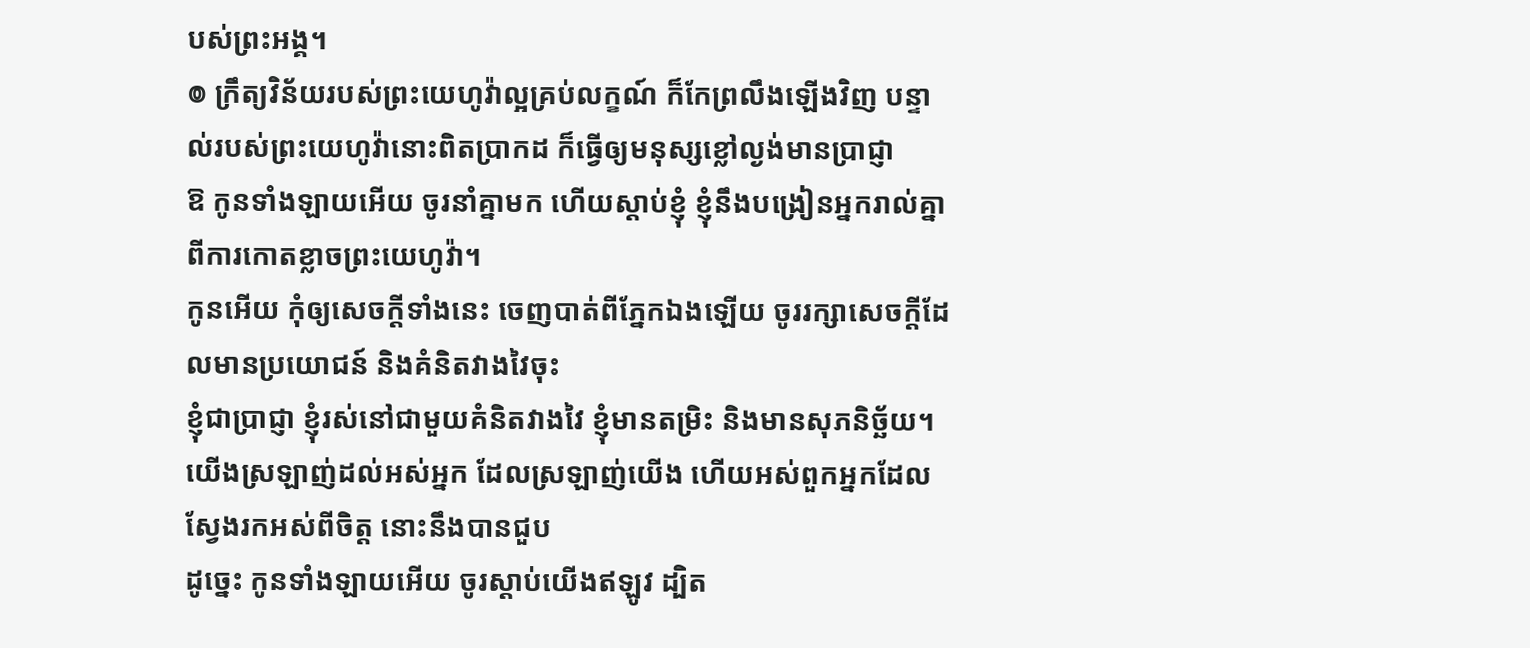បស់ព្រះអង្គ។
៙ ក្រឹត្យវិន័យរបស់ព្រះយេហូវ៉ាល្អគ្រប់លក្ខណ៍ ក៏កែព្រលឹងឡើងវិញ បន្ទាល់របស់ព្រះយេហូវ៉ានោះពិតប្រាកដ ក៏ធ្វើឲ្យមនុស្សខ្លៅល្ងង់មានប្រាជ្ញា
ឱ កូនទាំងឡាយអើយ ចូរនាំគ្នាមក ហើយស្តាប់ខ្ញុំ ខ្ញុំនឹងបង្រៀនអ្នករាល់គ្នា ពីការកោតខ្លាចព្រះយេហូវ៉ា។
កូនអើយ កុំឲ្យសេចក្ដីទាំងនេះ ចេញបាត់ពីភ្នែកឯងឡើយ ចូររក្សាសេចក្ដីដែលមានប្រយោជន៍ និងគំនិតវាងវៃចុះ
ខ្ញុំជាប្រាជ្ញា ខ្ញុំរស់នៅជាមួយគំនិតវាងវៃ ខ្ញុំមានតម្រិះ និងមានសុភនិច្ឆ័យ។
យើងស្រឡាញ់ដល់អស់អ្នក ដែលស្រឡាញ់យើង ហើយអស់ពួកអ្នកដែលស្វែងរកអស់ពីចិត្ត នោះនឹងបានជួប
ដូច្នេះ កូនទាំងឡាយអើយ ចូរស្តាប់យើងឥឡូវ ដ្បិត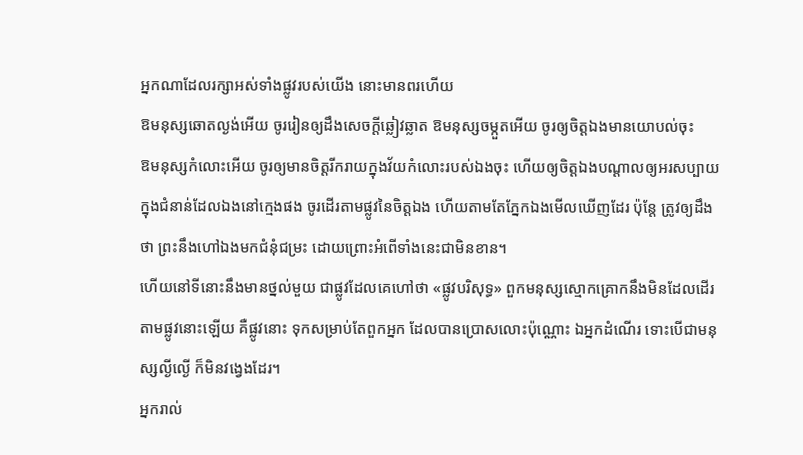អ្នកណាដែលរក្សាអស់ទាំងផ្លូវរបស់យើង នោះមានពរហើយ
ឱមនុស្សឆោតល្ងង់អើយ ចូររៀនឲ្យដឹងសេចក្ដីឆ្លៀវឆ្លាត ឱមនុស្សចម្កួតអើយ ចូរឲ្យចិត្តឯងមានយោបល់ចុះ
ឱមនុស្សកំលោះអើយ ចូរឲ្យមានចិត្តរីករាយក្នុងវ័យកំលោះរបស់ឯងចុះ ហើយឲ្យចិត្តឯងបណ្ដាលឲ្យអរសប្បាយ ក្នុងជំនាន់ដែលឯងនៅក្មេងផង ចូរដើរតាមផ្លូវនៃចិត្តឯង ហើយតាមតែភ្នែកឯងមើលឃើញដែរ ប៉ុន្តែ ត្រូវឲ្យដឹងថា ព្រះនឹងហៅឯងមកជំនុំជម្រះ ដោយព្រោះអំពើទាំងនេះជាមិនខាន។
ហើយនៅទីនោះនឹងមានថ្នល់មួយ ជាផ្លូវដែលគេហៅថា «ផ្លូវបរិសុទ្ធ» ពួកមនុស្សស្មោកគ្រោកនឹងមិនដែលដើរតាមផ្លូវនោះឡើយ គឺផ្លូវនោះ ទុកសម្រាប់តែពួកអ្នក ដែលបានប្រោសលោះប៉ុណ្ណោះ ឯអ្នកដំណើរ ទោះបើជាមនុស្សល្ងីល្ងើ ក៏មិនវង្វេងដែរ។
អ្នករាល់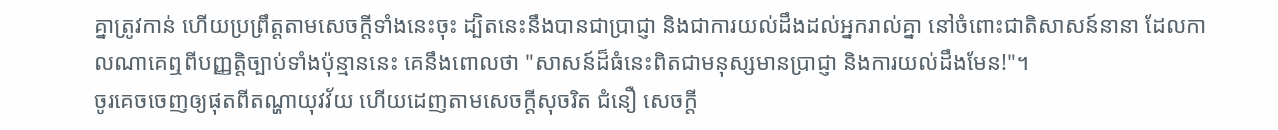គ្នាត្រូវកាន់ ហើយប្រព្រឹត្តតាមសេចក្ដីទាំងនេះចុះ ដ្បិតនេះនឹងបានជាប្រាជ្ញា និងជាការយល់ដឹងដល់អ្នករាល់គ្នា នៅចំពោះជាតិសាសន៍នានា ដែលកាលណាគេឮពីបញ្ញត្តិច្បាប់ទាំងប៉ុន្មាននេះ គេនឹងពោលថា "សាសន៍ដ៏ធំនេះពិតជាមនុស្សមានប្រាជ្ញា និងការយល់ដឹងមែន!"។
ចូរគេចចេញឲ្យផុតពីតណ្ហាយុវវ័យ ហើយដេញតាមសេចក្ដីសុចរិត ជំនឿ សេចក្ដី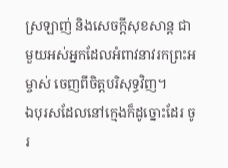ស្រឡាញ់ និងសេចក្ដីសុខសាន្ត ជាមួយអស់អ្នកដែលអំពាវនាវរកព្រះអម្ចាស់ ចេញពីចិត្តបរិសុទ្ធវិញ។
ឯបុរសដែលនៅក្មេងក៏ដូច្នោះដែរ ចូរ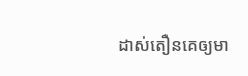ដាស់តឿនគេឲ្យមា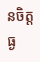នចិត្តធ្ង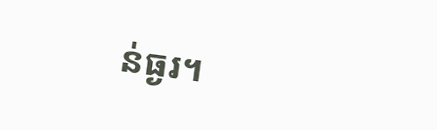ន់ធ្ងរ។